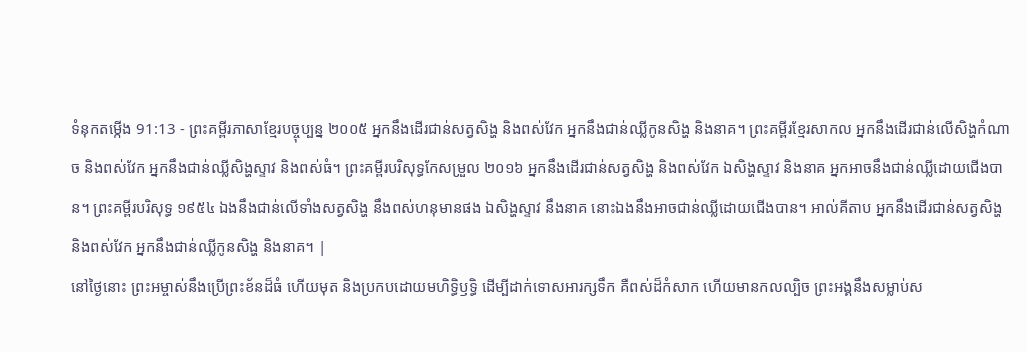ទំនុកតម្កើង 91:13 - ព្រះគម្ពីរភាសាខ្មែរបច្ចុប្បន្ន ២០០៥ អ្នកនឹងដើរជាន់សត្វសិង្ហ និងពស់វែក អ្នកនឹងជាន់ឈ្លីកូនសិង្ហ និងនាគ។ ព្រះគម្ពីរខ្មែរសាកល អ្នកនឹងដើរជាន់លើសិង្ហកំណាច និងពស់វែក អ្នកនឹងជាន់ឈ្លីសិង្ហស្ទាវ និងពស់ធំ។ ព្រះគម្ពីរបរិសុទ្ធកែសម្រួល ២០១៦ អ្នកនឹងដើរជាន់សត្វសិង្ហ និងពស់វែក ឯសិង្ហស្ទាវ និងនាគ អ្នកអាចនឹងជាន់ឈ្លីដោយជើងបាន។ ព្រះគម្ពីរបរិសុទ្ធ ១៩៥៤ ឯងនឹងជាន់លើទាំងសត្វសិង្ហ នឹងពស់ហនុមានផង ឯសិង្ហស្ទាវ នឹងនាគ នោះឯងនឹងអាចជាន់ឈ្លីដោយជើងបាន។ អាល់គីតាប អ្នកនឹងដើរជាន់សត្វសិង្ហ និងពស់វែក អ្នកនឹងជាន់ឈ្លីកូនសិង្ហ និងនាគ។ |
នៅថ្ងៃនោះ ព្រះអម្ចាស់នឹងប្រើព្រះខ័នដ៏ធំ ហើយមុត និងប្រកបដោយមហិទ្ធិឫទ្ធិ ដើម្បីដាក់ទោសអារក្សទឹក គឺពស់ដ៏កំសាក ហើយមានកលល្បិច ព្រះអង្គនឹងសម្លាប់ស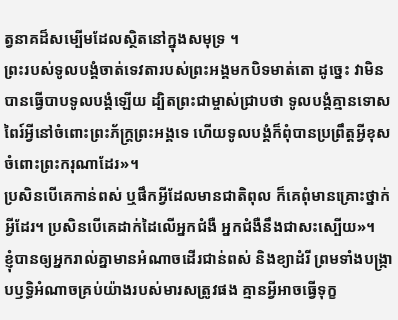ត្វនាគដ៏សម្បើមដែលស្ថិតនៅក្នុងសមុទ្រ ។
ព្រះរបស់ទូលបង្គំចាត់ទេវតារបស់ព្រះអង្គមកបិទមាត់តោ ដូច្នេះ វាមិនបានធ្វើបាបទូលបង្គំឡើយ ដ្បិតព្រះជាម្ចាស់ជ្រាបថា ទូលបង្គំគ្មានទោសពៃរ៍អ្វីនៅចំពោះព្រះភ័ក្ត្រព្រះអង្គទេ ហើយទូលបង្គំក៏ពុំបានប្រព្រឹត្តអ្វីខុសចំពោះព្រះករុណាដែរ»។
ប្រសិនបើគេកាន់ពស់ ឬផឹកអ្វីដែលមានជាតិពុល ក៏គេពុំមានគ្រោះថ្នាក់អ្វីដែរ។ ប្រសិនបើគេដាក់ដៃលើអ្នកជំងឺ អ្នកជំងឺនឹងជាសះស្បើយ»។
ខ្ញុំបានឲ្យអ្នករាល់គ្នាមានអំណាចដើរជាន់ពស់ និងខ្យាដំរី ព្រមទាំងបង្ក្រាបឫទ្ធិអំណាចគ្រប់យ៉ាងរបស់មារសត្រូវផង គ្មានអ្វីអាចធ្វើទុក្ខ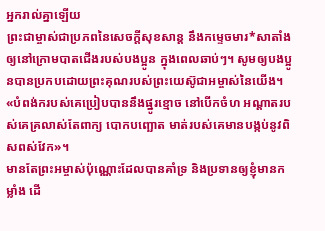អ្នករាល់គ្នាឡើយ
ព្រះជាម្ចាស់ជាប្រភពនៃសេចក្ដីសុខសាន្ត នឹងកម្ទេចមារ*សាតាំងឲ្យនៅក្រោមបាតជើងរបស់បងប្អូន ក្នុងពេលឆាប់ៗ។ សូមឲ្យបងប្អូនបានប្រកបដោយព្រះគុណរបស់ព្រះយេស៊ូជាអម្ចាស់នៃយើង។
«បំពង់ករបស់គេប្រៀបបាននឹងផ្នូរខ្មោច នៅបើកចំហ អណ្ដាតរបស់គេគ្រលាស់តែពាក្យ បោកបញ្ឆោត មាត់របស់គេមានបង្កប់នូវពិសពស់វែក»។
មានតែព្រះអម្ចាស់ប៉ុណ្ណោះដែលបានគាំទ្រ និងប្រទានឲ្យខ្ញុំមានកម្លាំង ដើ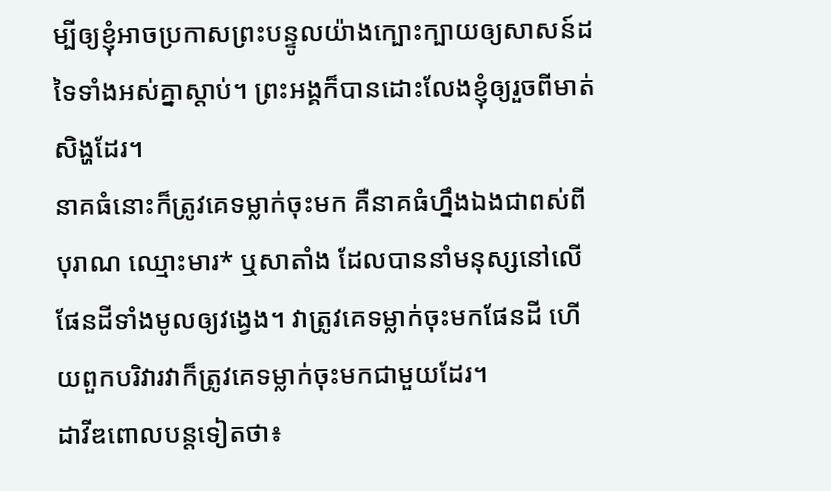ម្បីឲ្យខ្ញុំអាចប្រកាសព្រះបន្ទូលយ៉ាងក្បោះក្បាយឲ្យសាសន៍ដទៃទាំងអស់គ្នាស្ដាប់។ ព្រះអង្គក៏បានដោះលែងខ្ញុំឲ្យរួចពីមាត់សិង្ហដែរ។
នាគធំនោះក៏ត្រូវគេទម្លាក់ចុះមក គឺនាគធំហ្នឹងឯងជាពស់ពីបុរាណ ឈ្មោះមារ* ឬសាតាំង ដែលបាននាំមនុស្សនៅលើផែនដីទាំងមូលឲ្យវង្វេង។ វាត្រូវគេទម្លាក់ចុះមកផែនដី ហើយពួកបរិវារវាក៏ត្រូវគេទម្លាក់ចុះមកជាមួយដែរ។
ដាវីឌពោលបន្តទៀតថា៖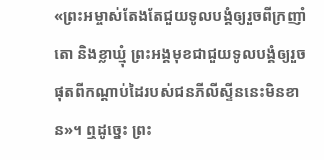«ព្រះអម្ចាស់តែងតែជួយទូលបង្គំឲ្យរួចពីក្រញាំតោ និងខ្លាឃ្មុំ ព្រះអង្គមុខជាជួយទូលបង្គំឲ្យរួចផុតពីកណ្ដាប់ដៃរបស់ជនភីលីស្ទីននេះមិនខាន»។ ឮដូច្នេះ ព្រះ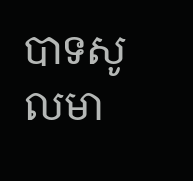បាទសូលមា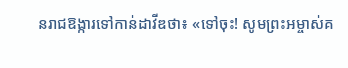នរាជឱង្ការទៅកាន់ដាវីឌថា៖ «ទៅចុះ! សូមព្រះអម្ចាស់គ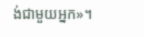ង់ជាមួយអ្នក»។